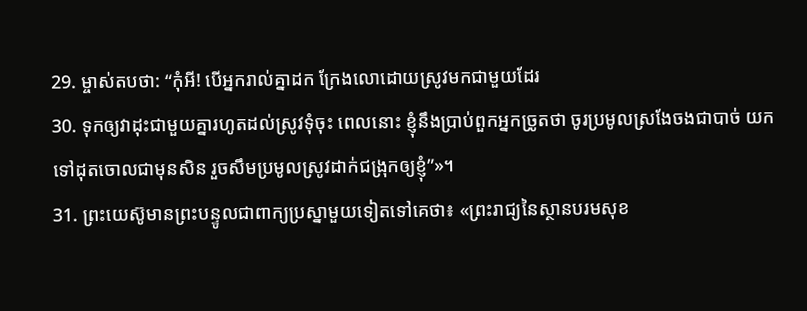29. ម្ចាស់តបថា: “កុំអី! បើអ្នករាល់គ្នាដក ក្រែងលោដោយស្រូវមកជាមួយដែរ
30. ទុកឲ្យវាដុះជាមួយគ្នារហូតដល់ស្រូវទុំចុះ ពេលនោះ ខ្ញុំនឹងប្រាប់ពួកអ្នកច្រូតថា ចូរប្រមូលស្រងែចងជាបាច់ យកទៅដុតចោលជាមុនសិន រួចសឹមប្រមូលស្រូវដាក់ជង្រុកឲ្យខ្ញុំ”»។
31. ព្រះយេស៊ូមានព្រះបន្ទូលជាពាក្យប្រស្នាមួយទៀតទៅគេថា៖ «ព្រះរាជ្យនៃស្ថានបរមសុខ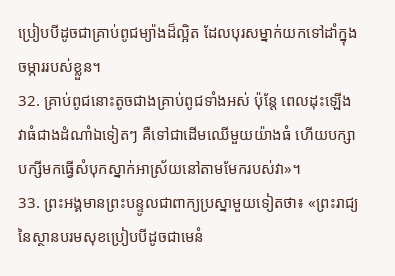ប្រៀបបីដូចជាគ្រាប់ពូជម្យ៉ាងដ៏ល្អិត ដែលបុរសម្នាក់យកទៅដាំក្នុងចម្ការរបស់ខ្លួន។
32. គ្រាប់ពូជនោះតូចជាងគ្រាប់ពូជទាំងអស់ ប៉ុន្តែ ពេលដុះឡើង វាធំជាងដំណាំឯទៀតៗ គឺទៅជាដើមឈើមួយយ៉ាងធំ ហើយបក្សាបក្សីមកធ្វើសំបុកស្នាក់អាស្រ័យនៅតាមមែករបស់វា»។
33. ព្រះអង្គមានព្រះបន្ទូលជាពាក្យប្រស្នាមួយទៀតថា៖ «ព្រះរាជ្យនៃស្ថានបរមសុខប្រៀបបីដូចជាមេនំ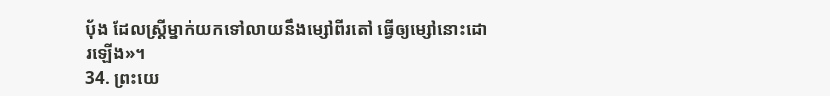ប៉័ង ដែលស្ត្រីម្នាក់យកទៅលាយនឹងម្សៅពីរតៅ ធ្វើឲ្យម្សៅនោះដោរឡើង»។
34. ព្រះយេ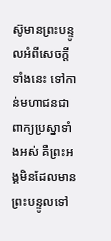ស៊ូមានព្រះបន្ទូលអំពីសេចក្ដីទាំងនេះ ទៅកាន់មហាជនជាពាក្យប្រស្នាទាំងអស់ គឺព្រះអង្គមិនដែលមានព្រះបន្ទូលទៅ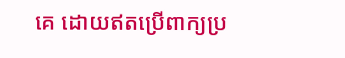គេ ដោយឥតប្រើពាក្យប្រ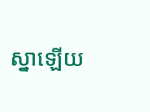ស្នាឡើយ